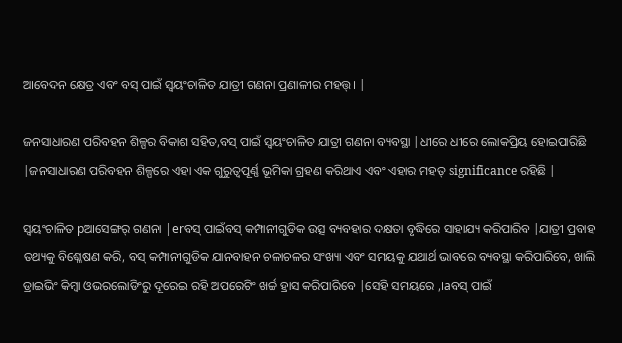ଆବେଦନ କ୍ଷେତ୍ର ଏବଂ ବସ୍ ପାଇଁ ସ୍ୱୟଂଚାଳିତ ଯାତ୍ରୀ ଗଣନା ପ୍ରଣାଳୀର ମହତ୍ତ୍। |

ଜନସାଧାରଣ ପରିବହନ ଶିଳ୍ପର ବିକାଶ ସହିତ,ବସ୍ ପାଇଁ ସ୍ୱୟଂଚାଳିତ ଯାତ୍ରୀ ଗଣନା ବ୍ୟବସ୍ଥା |ଧୀରେ ଧୀରେ ଲୋକପ୍ରିୟ ହୋଇପାରିଛି |ଜନସାଧାରଣ ପରିବହନ ଶିଳ୍ପରେ ଏହା ଏକ ଗୁରୁତ୍ୱପୂର୍ଣ୍ଣ ଭୂମିକା ଗ୍ରହଣ କରିଥାଏ ଏବଂ ଏହାର ମହତ୍ significance ରହିଛି |

ସ୍ୱୟଂଚାଳିତ pଆସେଙ୍ଗର୍ ଗଣନା |erବସ୍ ପାଇଁବସ୍ କମ୍ପାନୀଗୁଡିକ ଉତ୍ସ ବ୍ୟବହାର ଦକ୍ଷତା ବୃଦ୍ଧିରେ ସାହାଯ୍ୟ କରିପାରିବ |ଯାତ୍ରୀ ପ୍ରବାହ ତଥ୍ୟକୁ ବିଶ୍ଳେଷଣ କରି, ବସ୍ କମ୍ପାନୀଗୁଡିକ ଯାନବାହନ ଚଳାଚଳର ସଂଖ୍ୟା ଏବଂ ସମୟକୁ ଯଥାର୍ଥ ଭାବରେ ବ୍ୟବସ୍ଥା କରିପାରିବେ, ଖାଲି ଡ୍ରାଇଭିଂ କିମ୍ବା ଓଭରଲୋଡିଂରୁ ଦୂରେଇ ରହି ଅପରେଟିଂ ଖର୍ଚ୍ଚ ହ୍ରାସ କରିପାରିବେ |ସେହି ସମୟରେ ,।aବସ୍ ପାଇଁ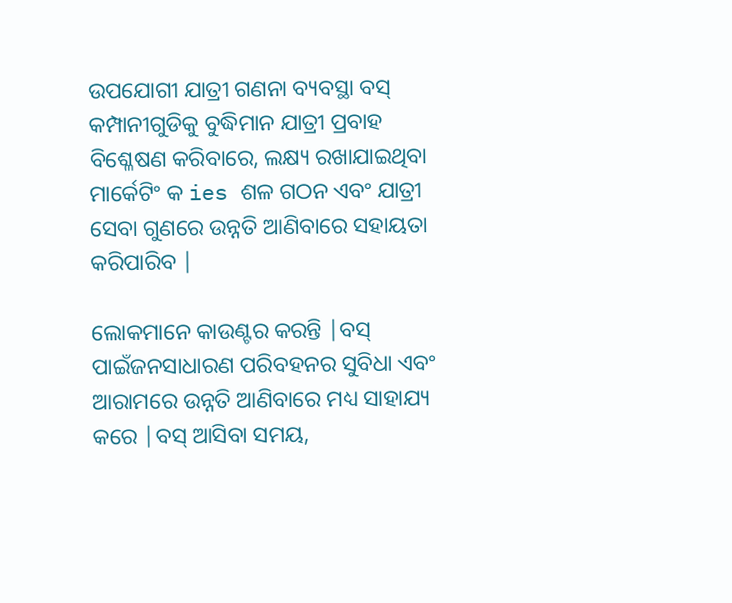ଉପଯୋଗୀ ଯାତ୍ରୀ ଗଣନା ବ୍ୟବସ୍ଥା ବସ୍ କମ୍ପାନୀଗୁଡିକୁ ବୁଦ୍ଧିମାନ ଯାତ୍ରୀ ପ୍ରବାହ ବିଶ୍ଳେଷଣ କରିବାରେ, ଲକ୍ଷ୍ୟ ରଖାଯାଇଥିବା ମାର୍କେଟିଂ କ ies ଶଳ ଗଠନ ଏବଂ ଯାତ୍ରୀ ସେବା ଗୁଣରେ ଉନ୍ନତି ଆଣିବାରେ ସହାୟତା କରିପାରିବ |

ଲୋକମାନେ କାଉଣ୍ଟର କରନ୍ତି |ବସ୍ ପାଇଁଜନସାଧାରଣ ପରିବହନର ସୁବିଧା ଏବଂ ଆରାମରେ ଉନ୍ନତି ଆଣିବାରେ ମଧ୍ୟ ସାହାଯ୍ୟ କରେ |ବସ୍ ଆସିବା ସମୟ,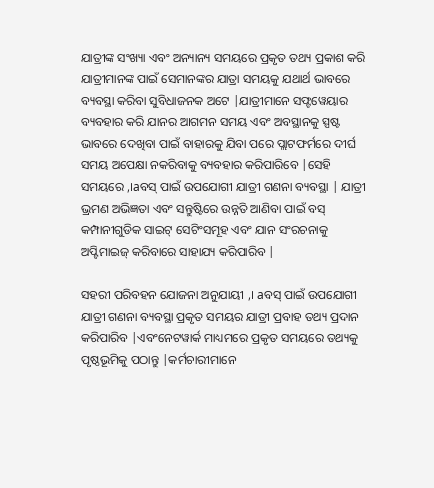ଯାତ୍ରୀଙ୍କ ସଂଖ୍ୟା ଏବଂ ଅନ୍ୟାନ୍ୟ ସମୟରେ ପ୍ରକୃତ ତଥ୍ୟ ପ୍ରକାଶ କରି ଯାତ୍ରୀମାନଙ୍କ ପାଇଁ ସେମାନଙ୍କର ଯାତ୍ରା ସମୟକୁ ଯଥାର୍ଥ ଭାବରେ ବ୍ୟବସ୍ଥା କରିବା ସୁବିଧାଜନକ ଅଟେ |ଯାତ୍ରୀମାନେ ସଫ୍ଟୱେୟାର ବ୍ୟବହାର କରି ଯାନର ଆଗମନ ସମୟ ଏବଂ ଅବସ୍ଥାନକୁ ସ୍ପଷ୍ଟ ଭାବରେ ଦେଖିବା ପାଇଁ ବାହାରକୁ ଯିବା ପରେ ପ୍ଲାଟଫର୍ମରେ ଦୀର୍ଘ ସମୟ ଅପେକ୍ଷା ନକରିବାକୁ ବ୍ୟବହାର କରିପାରିବେ |ସେହି ସମୟରେ ,।aବସ୍ ପାଇଁ ଉପଯୋଗୀ ଯାତ୍ରୀ ଗଣନା ବ୍ୟବସ୍ଥା | ଯାତ୍ରୀ ଭ୍ରମଣ ଅଭିଜ୍ଞତା ଏବଂ ସନ୍ତୁଷ୍ଟିରେ ଉନ୍ନତି ଆଣିବା ପାଇଁ ବସ୍ କମ୍ପାନୀଗୁଡିକ ସାଇଟ୍ ସେଟିଂସମୂହ ଏବଂ ଯାନ ସଂରଚନାକୁ ଅପ୍ଟିମାଇଜ୍ କରିବାରେ ସାହାଯ୍ୟ କରିପାରିବ |

ସହରୀ ପରିବହନ ଯୋଜନା ଅନୁଯାୟୀ ,। aବସ୍ ପାଇଁ ଉପଯୋଗୀ ଯାତ୍ରୀ ଗଣନା ବ୍ୟବସ୍ଥା ପ୍ରକୃତ ସମୟର ଯାତ୍ରୀ ପ୍ରବାହ ତଥ୍ୟ ପ୍ରଦାନ କରିପାରିବ |ଏବଂନେଟୱାର୍କ ମାଧ୍ୟମରେ ପ୍ରକୃତ ସମୟରେ ତଥ୍ୟକୁ ପୃଷ୍ଠଭୂମିକୁ ପଠାନ୍ତୁ |କର୍ମଚାରୀମାନେ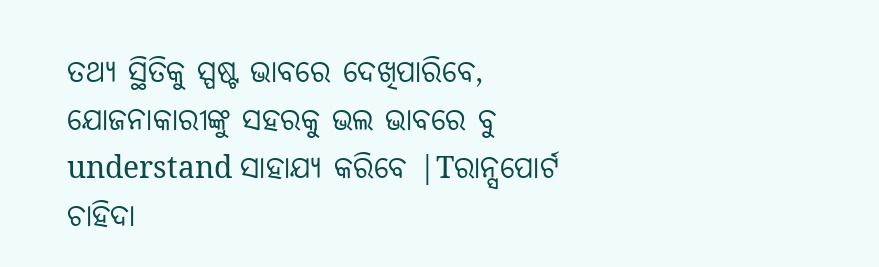ତଥ୍ୟ ସ୍ଥିତିକୁ ସ୍ପଷ୍ଟ ଭାବରେ ଦେଖିପାରିବେ, ଯୋଜନାକାରୀଙ୍କୁ ସହରକୁ ଭଲ ଭାବରେ ବୁ understand ସାହାଯ୍ୟ କରିବେ |Tରାନ୍ସପୋର୍ଟ ଚାହିଦା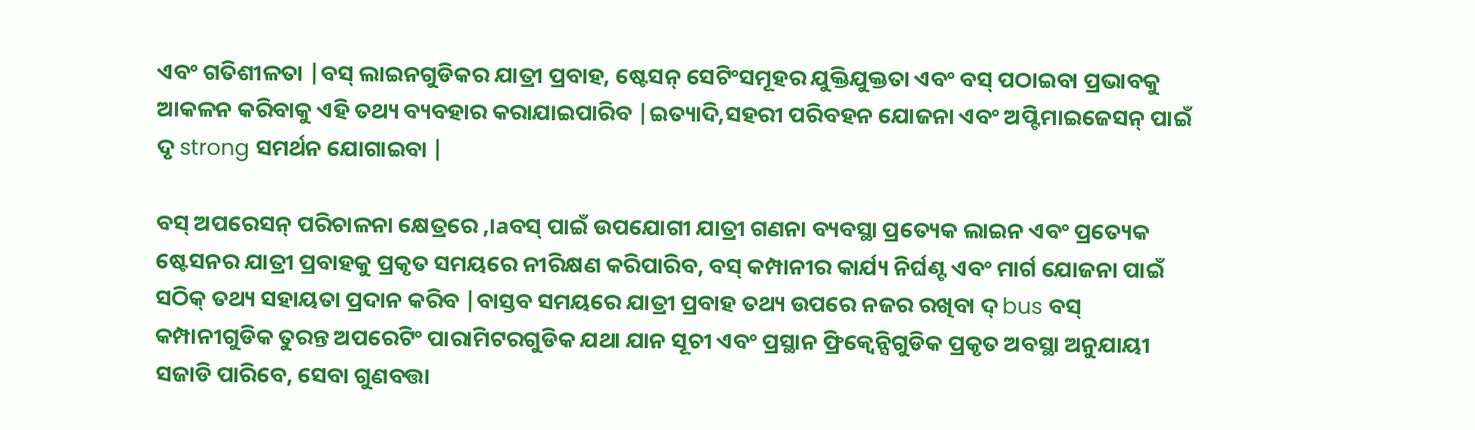ଏବଂ ଗତିଶୀଳତା |ବସ୍ ଲାଇନଗୁଡିକର ଯାତ୍ରୀ ପ୍ରବାହ, ଷ୍ଟେସନ୍ ସେଟିଂସମୂହର ଯୁକ୍ତିଯୁକ୍ତତା ଏବଂ ବସ୍ ପଠାଇବା ପ୍ରଭାବକୁ ଆକଳନ କରିବାକୁ ଏହି ତଥ୍ୟ ବ୍ୟବହାର କରାଯାଇପାରିବ |ଇତ୍ୟାଦି,ସହରୀ ପରିବହନ ଯୋଜନା ଏବଂ ଅପ୍ଟିମାଇଜେସନ୍ ପାଇଁ ଦୃ strong ସମର୍ଥନ ଯୋଗାଇବା |

ବସ୍ ଅପରେସନ୍ ପରିଚାଳନା କ୍ଷେତ୍ରରେ ,।aବସ୍ ପାଇଁ ଉପଯୋଗୀ ଯାତ୍ରୀ ଗଣନା ବ୍ୟବସ୍ଥା ପ୍ରତ୍ୟେକ ଲାଇନ ଏବଂ ପ୍ରତ୍ୟେକ ଷ୍ଟେସନର ଯାତ୍ରୀ ପ୍ରବାହକୁ ପ୍ରକୃତ ସମୟରେ ନୀରିକ୍ଷଣ କରିପାରିବ, ବସ୍ କମ୍ପାନୀର କାର୍ଯ୍ୟ ନିର୍ଘଣ୍ଟ ଏବଂ ମାର୍ଗ ଯୋଜନା ପାଇଁ ସଠିକ୍ ତଥ୍ୟ ସହାୟତା ପ୍ରଦାନ କରିବ |ବାସ୍ତବ ସମୟରେ ଯାତ୍ରୀ ପ୍ରବାହ ତଥ୍ୟ ଉପରେ ନଜର ରଖିବା ଦ୍ bus ବସ୍ କମ୍ପାନୀଗୁଡିକ ତୁରନ୍ତ ଅପରେଟିଂ ପାରାମିଟରଗୁଡିକ ଯଥା ଯାନ ସୂଚୀ ଏବଂ ପ୍ରସ୍ଥାନ ଫ୍ରିକ୍ୱେନ୍ସିଗୁଡିକ ପ୍ରକୃତ ଅବସ୍ଥା ଅନୁଯାୟୀ ସଜାଡି ପାରିବେ, ସେବା ଗୁଣବତ୍ତା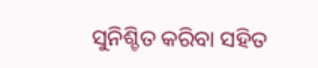ସୁନିଶ୍ଚିତ କରିବା ସହିତ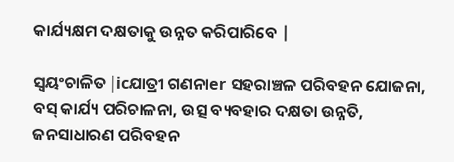କାର୍ଯ୍ୟକ୍ଷମ ଦକ୍ଷତାକୁ ଉନ୍ନତ କରିପାରିବେ |

ସ୍ୱୟଂଚାଳିତ |icଯାତ୍ରୀ ଗଣନାer ସହରାଞ୍ଚଳ ପରିବହନ ଯୋଜନା, ବସ୍ କାର୍ଯ୍ୟ ପରିଚାଳନା, ଉତ୍ସ ବ୍ୟବହାର ଦକ୍ଷତା ଉନ୍ନତି, ଜନସାଧାରଣ ପରିବହନ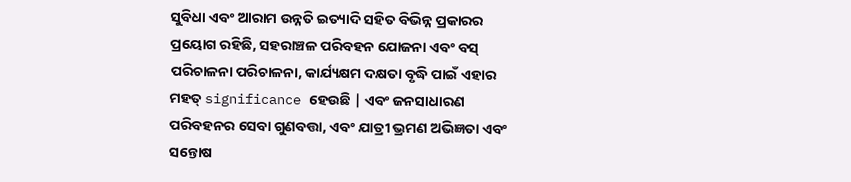ସୁବିଧା ଏବଂ ଆରାମ ଉନ୍ନତି ଇତ୍ୟାଦି ସହିତ ବିଭିନ୍ନ ପ୍ରକାରର ପ୍ରୟୋଗ ରହିଛି, ସହରାଞ୍ଚଳ ପରିବହନ ଯୋଜନା ଏବଂ ବସ୍ ପରିଚାଳନା ପରିଚାଳନା, କାର୍ଯ୍ୟକ୍ଷମ ଦକ୍ଷତା ବୃଦ୍ଧି ପାଇଁ ଏହାର ମହତ୍ significance ହେଉଛି | ଏବଂ ଜନସାଧାରଣ ପରିବହନର ସେବା ଗୁଣବତ୍ତା, ଏବଂ ଯାତ୍ରୀ ଭ୍ରମଣ ଅଭିଜ୍ଞତା ଏବଂ ସନ୍ତୋଷ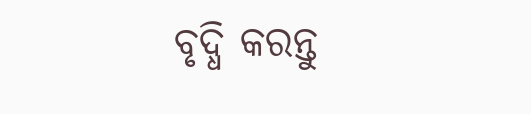ବୃଦ୍ଧି କରନ୍ତୁ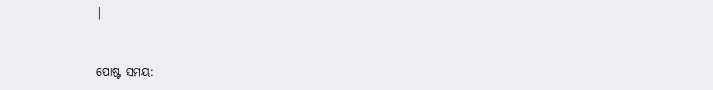|


ପୋଷ୍ଟ ସମୟ: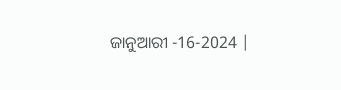ଜାନୁଆରୀ -16-2024 |